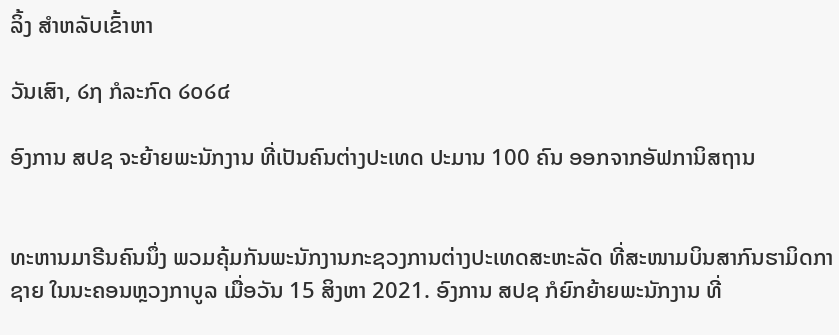ລິ້ງ ສຳຫລັບເຂົ້າຫາ

ວັນເສົາ, ໒໗ ກໍລະກົດ ໒໐໒໔

ອົງການ ສປຊ ຈະຍ້າຍພະນັກງານ ທີ່ເປັນຄົນຕ່າງປະເທດ ປະມານ 100 ຄົນ ອອກຈາກອັຟການິສຖານ


ທະຫານມາຣີນຄົນນຶ່ງ ພວມຄຸ້ມກັນພະນັກງານກະຊວງການຕ່າງປະເທດສະຫະລັດ ທີ່ສະໜາມບິນສາກົນຮາມິດກາຊາຍ ໃນນະຄອນຫຼວງກາບູລ ເມື່ອວັນ 15 ສິງຫາ 2021. ອົງການ ສປຊ ກໍຍົກຍ້າຍພະນັກງານ ທີ່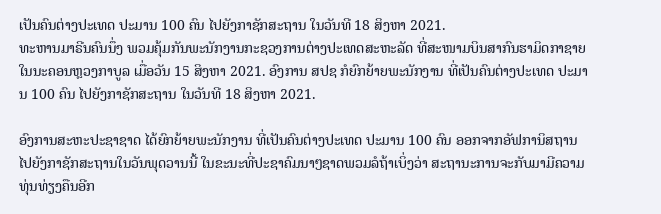ເປັນຄົນຕ່າງປະເທດ ປະມານ 100 ຄົນ ໄປຍັງກາຊັກສະຖານ ໃນວັນທີ 18 ສິງຫາ 2021.
ທະຫານມາຣີນຄົນນຶ່ງ ພວມຄຸ້ມກັນພະນັກງານກະຊວງການຕ່າງປະເທດສະຫະລັດ ທີ່ສະໜາມບິນສາກົນຮາມິດກາຊາຍ ໃນນະຄອນຫຼວງກາບູລ ເມື່ອວັນ 15 ສິງຫາ 2021. ອົງການ ສປຊ ກໍຍົກຍ້າຍພະນັກງານ ທີ່ເປັນຄົນຕ່າງປະເທດ ປະມານ 100 ຄົນ ໄປຍັງກາຊັກສະຖານ ໃນວັນທີ 18 ສິງຫາ 2021.

ອົງການສະຫະປະຊາຊາດ ໄດ້ຍົກຍ້າຍພະນັກງານ ທີ່ເປັນຄົນຕ່າງປະເທດ ປະມານ 100 ຄົນ ອອກຈາກອັຟການິສຖານ ໄປຍັງກາຊັກສະຖານໃນວັນພຸດວານນີ້ ໃນຂະນະທີ່ປະຊາຄົມນາໆຊາດພວມລໍຖ້າເບິ່ງວ່າ ສະຖານະການຈະກັບມາມີຄວາມທຸ່ນທ່ຽງຄືນອີກ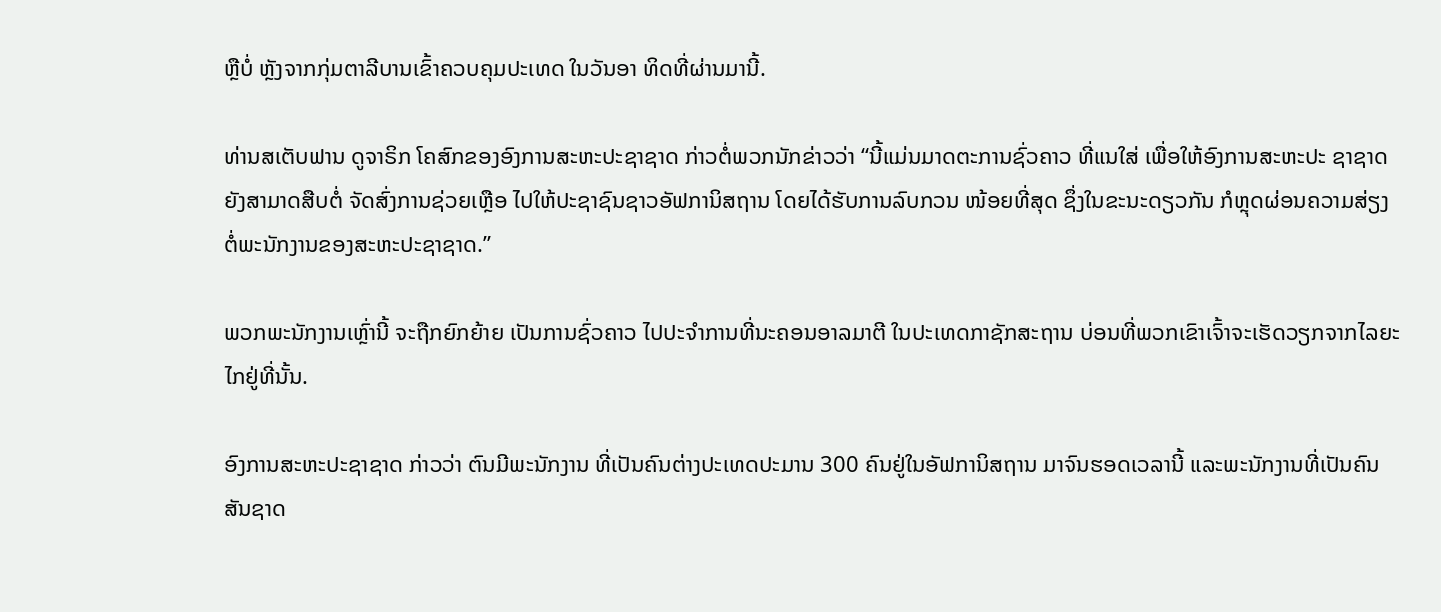ຫຼືບໍ່ ຫຼັງຈາກກຸ່ມຕາລີບານເຂົ້າຄວບຄຸມປະເທດ ໃນວັນອາ ທິດທີ່ຜ່ານມານີ້.

ທ່ານສເຕັບຟານ ດູຈາຣິກ ໂຄສົກຂອງອົງການສະຫະປະຊາຊາດ ກ່າວຕໍ່ພວກນັກຂ່າວວ່າ “ນີ້ແມ່ນມາດຕະການຊົ່ວຄາວ ທີ່ແນໃສ່ ເພື່ອໃຫ້ອົງການສະຫະປະ ຊາຊາດຍັງສາມາດສືບຕໍ່ ຈັດສົ່ງການຊ່ວຍເຫຼືອ ໄປໃຫ້ປະຊາຊົນຊາວອັຟການິສຖານ ໂດຍໄດ້ຮັບການລົບກວນ ໜ້ອຍທີ່ສຸດ ຊຶ່ງໃນຂະນະດຽວກັນ ກໍຫຼຸດຜ່ອນຄວາມສ່ຽງ ຕໍ່ພະນັກງານຂອງສະຫະປະຊາຊາດ.”

ພວກພະນັກງານເຫຼົ່ານີ້ ຈະຖືກຍົກຍ້າຍ ເປັນການຊົ່ວຄາວ ໄປປະຈຳການທີ່ນະຄອນອາລມາຕີ ໃນປະເທດກາຊັກສະຖານ ບ່ອນທີ່ພວກເຂົາເຈົ້າຈະເຮັດວຽກຈາກໄລຍະໄກຢູ່ທີ່ນັ້ນ.

ອົງການສະຫະປະຊາຊາດ ກ່າວວ່າ ຕົນມີພະນັກງານ ທີ່ເປັນຄົນຕ່າງປະເທດປະມານ 300 ຄົນຢູ່ໃນອັຟການິສຖານ ມາຈົນຮອດເວລານີ້ ແລະພະນັກງານທີ່ເປັນຄົນສັນຊາດ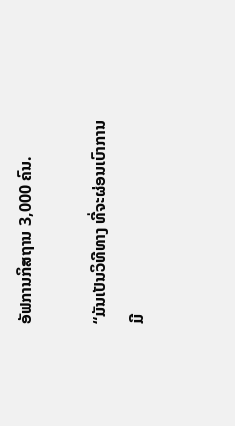ອັຟການກິສຖານ 3,000 ຄົນ.

“ມັນເປັນວິທີທາງ ທີ່ຈະຜ່ອນເບົາການມີ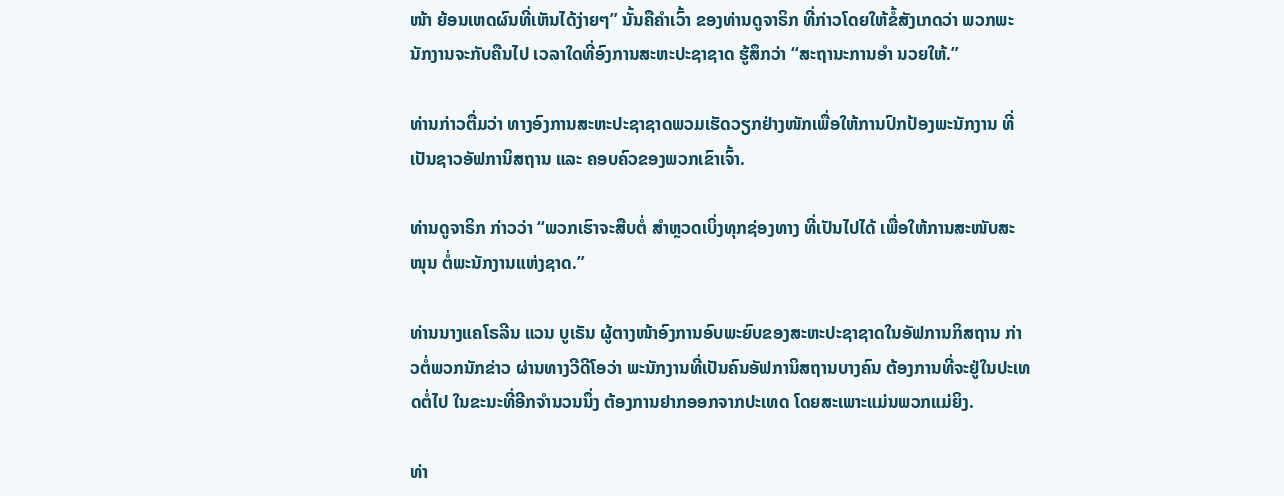ໜ້າ ຍ້ອນເຫດຜົນທີ່ເຫັນໄດ້ງ່າຍໆ” ນັ້ນຄືຄຳເວົ້າ ຂອງທ່ານດູຈາຣິກ ທີ່ກ່າວໂດຍໃຫ້ຂໍ້ສັງເກດວ່າ ພວກພະນັກງານຈະກັບຄືນໄປ ເວລາໃດທີ່ອົງການສະຫະປະຊາຊາດ ຮູ້ສຶກວ່າ “ສະຖານະການອຳ ນວຍໃຫ້.”

ທ່ານກ່າວຕື່ມວ່າ ທາງອົງການສະຫະປະຊາຊາດພວມເຮັດວຽກຢ່າງໜັກເພື່ອໃຫ້ການປົກປ້ອງພະນັກງານ ທີ່ເປັນຊາວອັຟການິສຖານ ແລະ ຄອບຄົວຂອງພວກເຂົາເຈົ້າ.

ທ່ານດູຈາຣິກ ກ່າວວ່າ “ພວກເຮົາຈະສືບຕໍ່ ສຳຫຼວດເບິ່ງທຸກຊ່ອງທາງ ທີ່ເປັນໄປໄດ້ ເພື່ອໃຫ້ການສະໜັບສະໜຸນ ຕໍ່ພະນັກງານແຫ່ງຊາດ.”

ທ່ານນາງແຄໂຣລີນ ແວນ ບູເຣັນ ຜູ້ຕາງໜ້າອົງການອົບພະຍົບຂອງສະຫະປະຊາຊາດໃນອັຟການກິສຖານ ກ່າວຕໍ່ພວກນັກຂ່າວ ຜ່ານທາງວີດີໂອວ່າ ພະນັກງານທີ່ເປັນຄົນອັຟການິສຖານບາງຄົນ ຕ້ອງການທີ່ຈະຢູ່ໃນປະເທດຕໍ່ໄປ ໃນຂະນະທີ່ອີກຈຳນວນນຶ່ງ ຕ້ອງການຢາກອອກຈາກປະເທດ ໂດຍສະເພາະແມ່ນພວກແມ່ຍິງ.

ທ່າ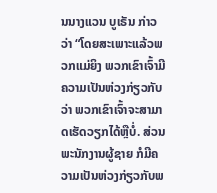ນນາງແວນ ບູເຣັນ ກ່າວວ່າ “ໂດຍສະເພາະແລ້ວພວກແມ່ຍິງ ພວກເຂົາເຈົ້າມີຄວາມເປັນຫ່ວງກ່ຽວກັບວ່າ ພວກເຂົາເຈົ້າຈະສາມາດເຮັດວຽກໄດ້ຫຼືບໍ່. ສ່ວນພະນັກງານຜູ້ຊາຍ ກໍມີຄວາມເປັນຫ່ວງກ່ຽວກັບພ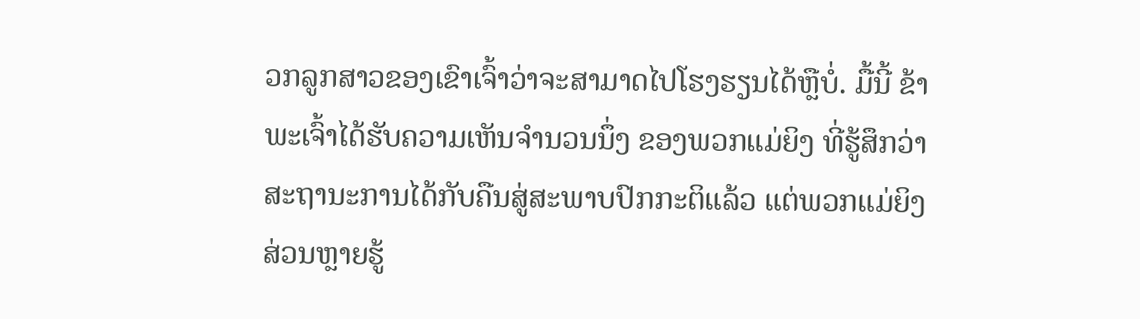ວກລູກສາວຂອງເຂົາເຈົ້າວ່າຈະສາມາດໄປໂຮງຮຽນໄດ້ຫຼືບໍ່. ມື້ນີ້ ຂ້າພະເຈົ້າໄດ້ຮັບຄວາມເຫັນຈຳນວນນຶ່ງ ຂອງພວກແມ່ຍິງ ທີ່ຮູ້ສຶກວ່າ ສະຖານະການໄດ້ກັບຄືນສູ່ສະພາບປົກກະຕິແລ້ວ ແຕ່ພວກແມ່ຍິງສ່ວນຫຼາຍຮູ້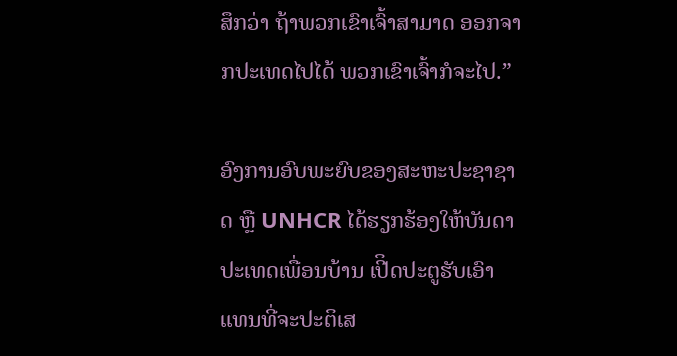ສຶກວ່າ ຖ້າພວກເຂົາເຈົ້າສາມາດ ອອກຈາກປະເທດໄປໄດ້ ພວກເຂົາເຈົ້າກໍຈະໄປ.”

ອົງການອົບພະຍົບຂອງສະຫະປະຊາຊາດ ຫຼື UNHCR ໄດ້ຮຽກຮ້ອງໃຫ້ບັນດາປະເທດເພື່ອນບ້ານ ເປີິດປະຕູຮັບເອົາ ແທນທີ່ຈະປະຕິເສ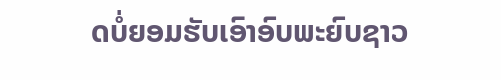ດບໍ່ຍອມຮັບເອົາອົບພະຍົບຊາວ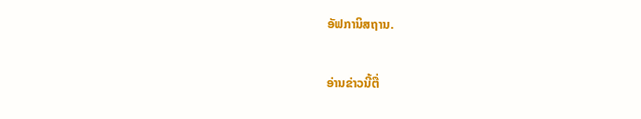ອັຟການິສຖານ.

ອ່ານຂ່າວນີ້ຕື່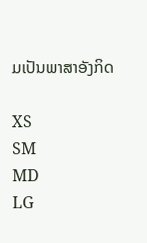ມເປັນພາສາອັງກິດ

XS
SM
MD
LG